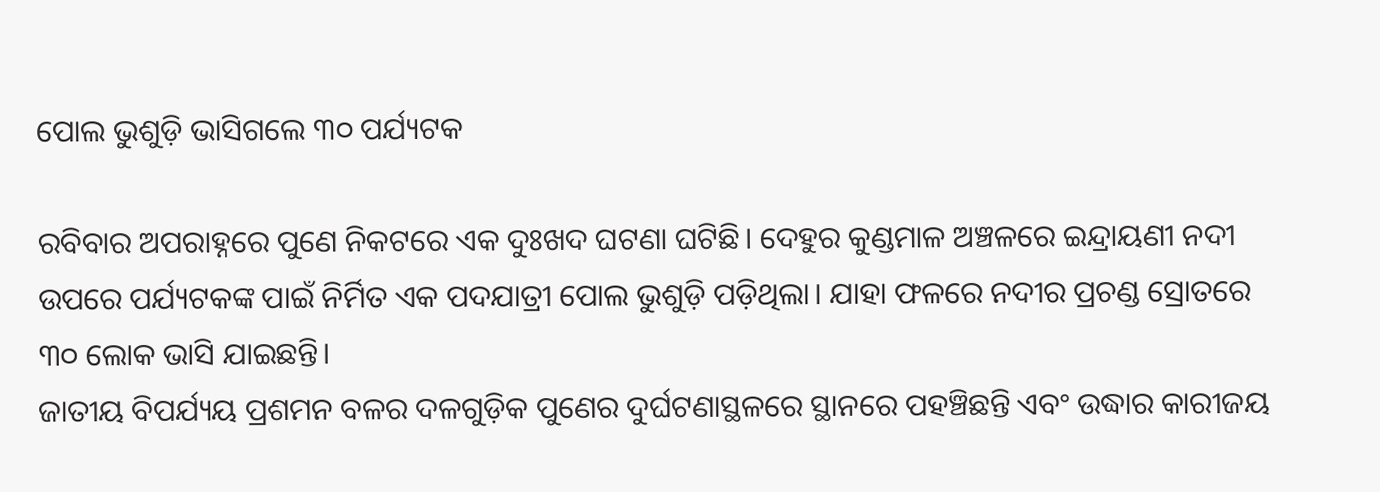ପୋଲ ଭୁଶୁଡ଼ି ଭାସିଗଲେ ୩୦ ପର୍ଯ୍ୟଟକ

ରବିବାର ଅପରାହ୍ନରେ ପୁଣେ ନିକଟରେ ଏକ ଦୁଃଖଦ ଘଟଣା ଘଟିଛି। ଦେହୁର କୁଣ୍ଡମାଳ ଅଞ୍ଚଳରେ ଇନ୍ଦ୍ରାୟଣୀ ନଦୀ ଉପରେ ପର୍ଯ୍ୟଟକଙ୍କ ପାଇଁ ନିର୍ମିତ ଏକ ପଦଯାତ୍ରୀ ପୋଲ ଭୁଶୁଡ଼ି ପଡ଼ିଥିଲା। ଯାହା ଫଳରେ ନଦୀର ପ୍ରଚଣ୍ଡ ସ୍ରୋତରେ ୩୦ ଲୋକ ଭାସି ଯାଇଛନ୍ତି।
ଜାତୀୟ ବିପର୍ଯ୍ୟୟ ପ୍ରଶମନ ବଳର ଦଳଗୁଡ଼ିକ ପୁଣେର ଦୁର୍ଘଟଣାସ୍ଥଳରେ ସ୍ଥାନରେ ପହଞ୍ଚିଛନ୍ତି ଏବଂ ଉଦ୍ଧାର କାରୀଜୟ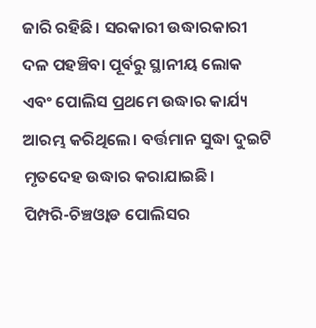ଜାରି ରହିଛି। ସରକାରୀ ଉଦ୍ଧାରକାରୀ ଦଳ ପହଞ୍ଚିବା ପୂର୍ବରୁ ସ୍ଥାନୀୟ ଲୋକ ଏବଂ ପୋଲିସ ପ୍ରଥମେ ଉଦ୍ଧାର କାର୍ଯ୍ୟ ଆରମ୍ଭ କରିଥିଲେ। ବର୍ତ୍ତମାନ ସୁଦ୍ଧା ଦୁଇଟି ମୃତଦେହ ଉଦ୍ଧାର କରାଯାଇଛି।
ପିମ୍ପରି-ଚିଞ୍ଚଓ୍ବାଡ ପୋଲିସର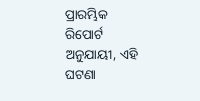ପ୍ରାରମ୍ଭିକ ରିପୋର୍ଟ ଅନୁଯାୟୀ, ଏହି ଘଟଣା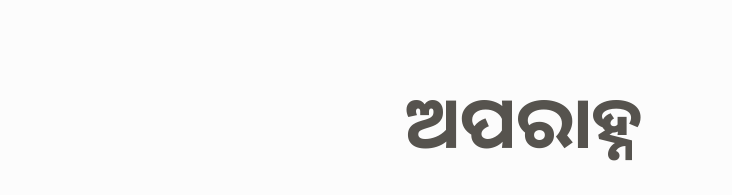ଅପରାହ୍ନ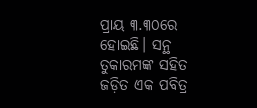ପ୍ରାୟ ୩.୩୦ରେ ହୋଇଛି। ସନ୍ଥ ତୁକାରମଙ୍କ ସହିତ ଜଡ଼ିତ ଏକ ପବିତ୍ର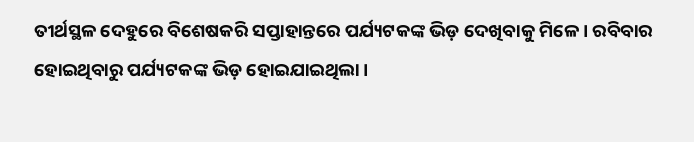ତୀର୍ଥସ୍ଥଳ ଦେହୁରେ ବିଶେଷକରି ସପ୍ତାହାନ୍ତରେ ପର୍ଯ୍ୟଟକଙ୍କ ଭିଡ଼ ଦେଖିବାକୁ ମିଳେ। ରବିବାର ହୋଇଥିବାରୁ ପର୍ଯ୍ୟଟକଙ୍କ ଭିଡ଼ ହୋଇଯାଇଥିଲା।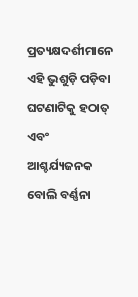ପ୍ରତ୍ୟକ୍ଷଦର୍ଶୀମାନେ ଏହି ଭୁଶୁଡ଼ି ପଡ଼ିବା ଘଟଣାଟିକୁ ହଠାତ୍ ଏବଂ ଆଶ୍ଚର୍ଯ୍ୟଜନକ ବୋଲି ବର୍ଣ୍ଣନା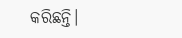କରିଛନ୍ତି।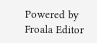Powered by Froala Editor